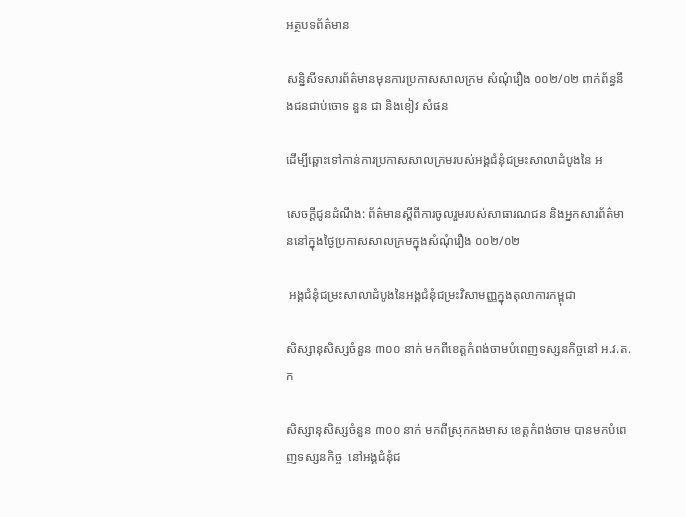អត្ថបទព័ត៌មាន

សន្និសីទសារព័ត៌មានមុនការប្រកាសសាលក្រម សំណុំរឿង ០០២/០២ ពាក់ព័ន្ធនឹងជនជាប់ចោទ នួន ជា និងខៀវ សំផន

ដើម្បីឆ្ពោះទៅកាន់ការប្រកាសសាលក្រមរបស់អង្គជំនុំជម្រះសាលាដំបូងនៃ អ

សេចក្តីជូនដំណឹង: ព័ត៌មានស្តីពីការចូលរួមរបស់សាធារណជន និងអ្នកសារព័ត៌មាននៅក្នុងថ្ងៃប្រកាសសាលក្រមក្នុងសំណុំរឿង ០០២/០២

 អង្គជំនុំជម្រះសាលាដំបូងនៃអង្គជំនុំជម្រះវិសាមញ្ញក្នុងតុលាការកម្ពុជា

សិស្សានុសិស្សចំនួន ៣០០ នាក់ មកពីខេត្តកំពង់ចាមបំពេញទស្សនកិច្ចនៅ អ.វ.ត.ក

សិស្សានុសិស្សចំនួន ៣០០ នាក់ មកពីស្រុកកងមាស ខេត្តកំពង់ចាម បានមកបំពេញទស្សនកិច្ច  នៅអង្គជំនុំជ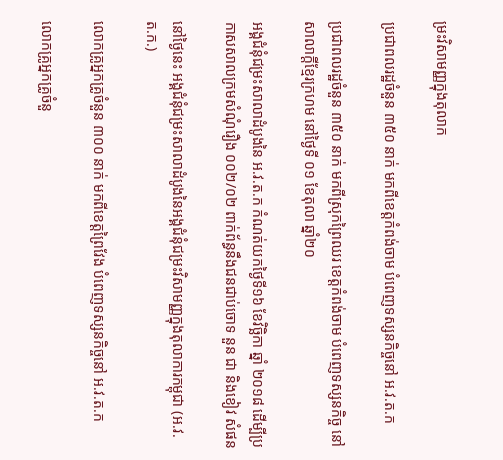ម្រះវិសាមញ្ញក្នុងតុលាក

ប្រជាពលរដ្ឋចំនួន ៣៥០ នាក់ មកពីខេត្តកំពង់ចាម បំពេញទស្សនកិច្ចនៅ អ.វ.ត.ក

ប្រជាពលរដ្ឋចំនួន ៣៥០ នាក់ មកពីស្រុកព្រៃឈរ ខេត្តកំពង់ចាម បំពេញទស្សនកិច្ច នៅសាលាក្តីខ្មែរក្រហម នៅថ្ងៃទី ០១ ខែតុលា ឆ្នាំ២០

អង្គជំនុំជម្រះសាលាដំបូងនៃ អ.វ.ត.ក កំណត់យកថ្ងៃទី១៦ ខែវិច្ឆិកា ឆ្នាំ ២០១៨ ដើម្បីប្រកាសសាលក្រមសំណុំរឿង ០០២/០២ ពាក់ព័ន្ធនឹងជនជាប់ចោទ នួន ជា និងខៀវ សំផន

នៅថ្ងៃនេះ អង្គជំនុំជម្រះសាលាដំបូងនៃអង្គជំនុំជម្រះវិសាមញ្ញក្នុងតុលាការកម្ពុជា (អ.វ.ត.ក.)

លោកគ្រូអ្នកគ្រូចំនួន ៣០០ នាក់ មកពីខេត្តព្រៃវែង បំពេញទស្សនកិច្ចនៅ អ.វ.ត.ក

លោកគ្រូអ្នកគ្រូចំនួ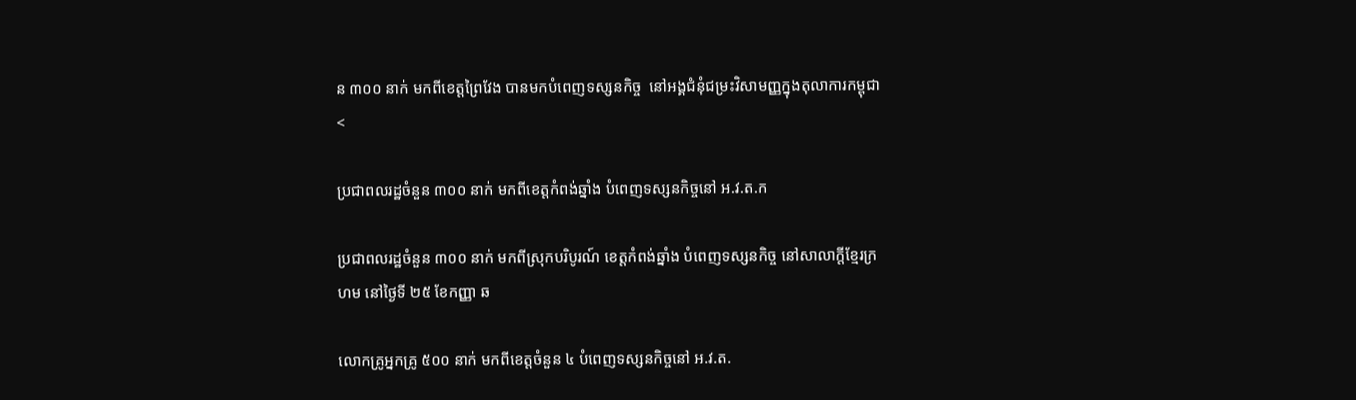ន ៣០០ នាក់ មកពីខេត្តព្រៃវែង បានមកបំពេញទស្សនកិច្ច  នៅអង្គជំនុំជម្រះវិសាមញ្ញក្នុងតុលាការកម្ពុជា<

ប្រជាពលរដ្ឋចំនួន ៣០០ នាក់ មកពីខេត្តកំពង់ឆ្នាំង បំពេញទស្សនកិច្ចនៅ អ.វ.ត.ក

ប្រជាពលរដ្ឋចំនួន ៣០០ នាក់ មកពីស្រុកបរិបូរណ៍ ខេត្តកំពង់ឆ្នាំង បំពេញទស្សនកិច្ច នៅសាលាក្តីខ្មែរក្រហម នៅថ្ងៃទី ២៥ ខែកញ្ញា ឆ

លោកគ្រូអ្នកគ្រូ ៥០០ នាក់ មកពីខេត្តចំនួន ៤ បំពេញទស្សនកិច្ចនៅ អ.វ.ត.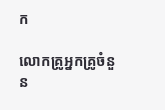ក

លោកគ្រូអ្នកគ្រូចំនួន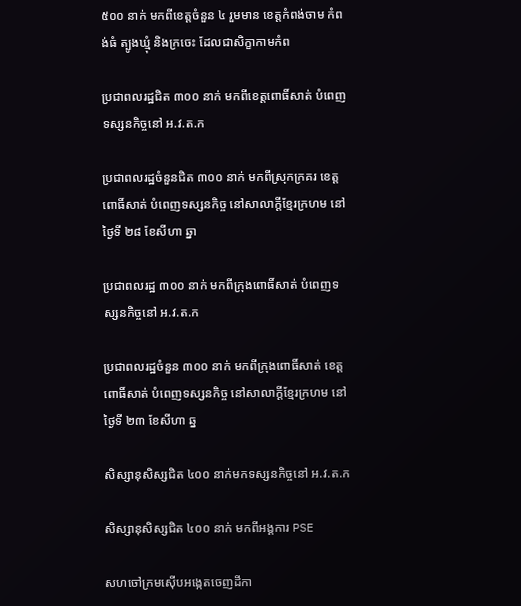៥០០ នាក់ មកពីខេត្តចំនួន ៤ រួមមាន ខេត្តកំពង់ចាម កំពង់ធំ ត្បូងឃ្មុំ និងក្រចេះ ដែលជាសិក្ខាកាមកំព

ប្រជាពលរដ្ឋជិត ៣០០ នាក់ មកពីខេត្តពោធិ៍សាត់ បំពេញទស្សនកិច្ចនៅ អ.វ.ត.ក

ប្រជាពលរដ្ឋចំនួនជិត ៣០០ នាក់ មកពីស្រុកក្រគរ ខេត្តពោធិ៍សាត់ បំពេញទស្សនកិច្ច នៅសាលាក្តីខ្មែរក្រហម នៅថ្ងៃទី ២៨ ខែសីហា ឆ្នា

ប្រជាពលរដ្ឋ ៣០០ នាក់ មកពីក្រុងពោធិ៍សាត់ បំពេញទស្សនកិច្ចនៅ អ.វ.ត.ក

ប្រជាពលរដ្ឋចំនួន ៣០០ នាក់ មកពីក្រុងពោធិ៍សាត់ ខេត្តពោធិ៍សាត់ បំពេញទស្សនកិច្ច នៅសាលាក្តីខ្មែរក្រហម នៅថ្ងៃទី ២៣ ខែសីហា ឆ្ន

សិស្សានុសិស្សជិត ៤០០ នាក់មកទស្សនកិច្ចនៅ អ.វ.ត.ក

សិស្សានុសិស្សជិត ៤០០ នាក់ មកពីអង្គការ PSE

សហចៅក្រមស៊ើបអង្កេតចេញដីកា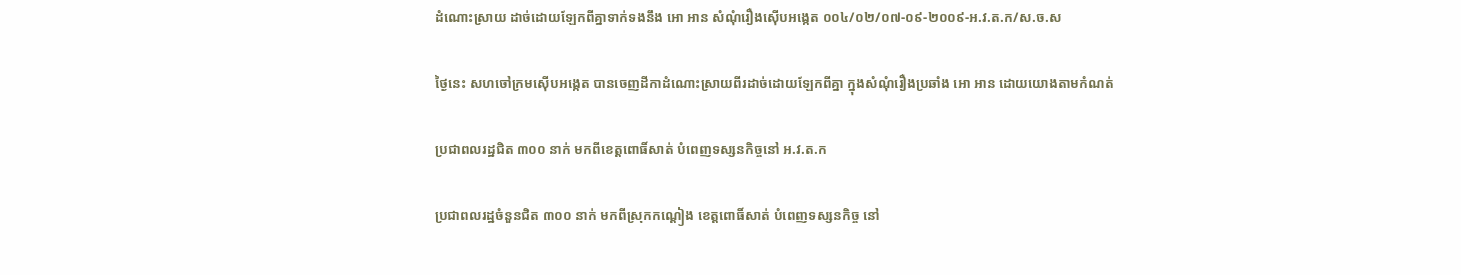ដំណោះស្រាយ ដាច់ដោយឡែកពីគ្នាទាក់ទងនឹង អោ អាន សំណុំរឿងស៊ើបអង្កេត ០០៤/០២/០៧-០៩-២០០៩-អ.វ.ត.ក/ស.ច.ស

ថ្ងៃនេះ សហចៅក្រមស៊ើបអង្កេត បានចេញដីកាដំណោះស្រាយពីរដាច់ដោយឡែកពីគ្នា ក្នុងសំណុំរឿងប្រឆាំង អោ អាន ដោយយោងតាមកំណត់

ប្រជាពលរដ្ឋជិត ៣០០ នាក់ មកពីខេត្តពោធិ៍សាត់ បំពេញទស្សនកិច្ចនៅ អ.វ.ត.ក

ប្រជាពលរដ្ឋចំនួនជិត ៣០០ នាក់ មកពីស្រុកកណ្ដៀង ខេត្តពោធិ៍សាត់ បំពេញទស្សនកិច្ច នៅ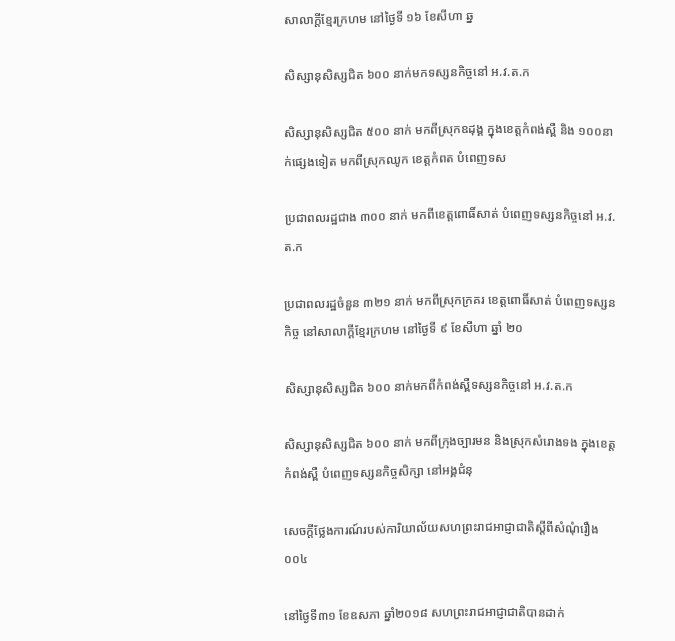សាលាក្តីខ្មែរក្រហម នៅថ្ងៃទី ១៦ ខែសីហា ឆ្ន

សិស្សានុសិស្សជិត ៦០០ នាក់មកទស្សនកិច្ចនៅ អ.វ.ត.ក

សិស្សានុសិស្សជិត ៥០០ នាក់ មកពីស្រុកឧដុង្គ ក្នុងខេត្តកំពង់ស្ពឺ និង ១០០នាក់ផ្សេងទៀត មកពីស្រុកឈូក ខេត្តកំពត បំពេញទស

ប្រជាពលរដ្ឋជាង ៣០០ នាក់ មកពីខេត្តពោធិ៍សាត់ បំពេញទស្សនកិច្ចនៅ អ.វ.ត.ក

ប្រជាពលរដ្ឋចំនួន ៣២១ នាក់ មកពីស្រុកក្រគរ ខេត្តពោធិ៍សាត់ បំពេញទស្សនកិច្ច នៅសាលាក្តីខ្មែរក្រហម នៅថ្ងៃទី ៩ ខែសីហា ឆ្នាំ ២០

សិស្សានុសិស្សជិត ៦០០ នាក់មកពីកំពង់ស្ពឺទស្សនកិច្ចនៅ អ.វ.ត.ក

សិស្សានុសិស្សជិត ៦០០ នាក់ មកពីក្រុងច្បារមន និងស្រុកសំរោងទង ក្នុងខេត្តកំពង់ស្ពឺ បំពេញទស្សនកិច្ចសិក្សា នៅអង្គជំនុ

សេចក្តីថ្លែងការណ៍របស់ការិយាល័យសហព្រះរាជអាជ្ញាជាតិស្តីពីសំណុំរឿង០០៤

នៅថ្ងៃទី៣១ ខែឧសភា ឆ្នាំ២០១៨ សហព្រះរាជអាជ្ញាជាតិបានដាក់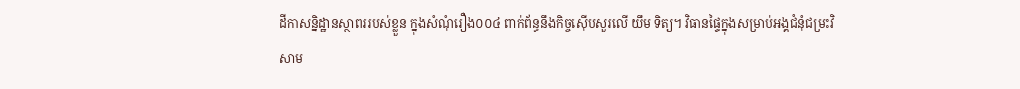ដីកាសន្និដ្ឋានស្ថាពររបស់ខ្លួន ក្នុងសំណុំរឿង០០៤ ពាក់ព័ន្ធនឹងកិច្ចស៊ើបសួរលើ យឹម ទិត្យ។ វិធានផ្ទៃក្នុងសម្រាប់អង្គជំនុំជម្រះវិសាម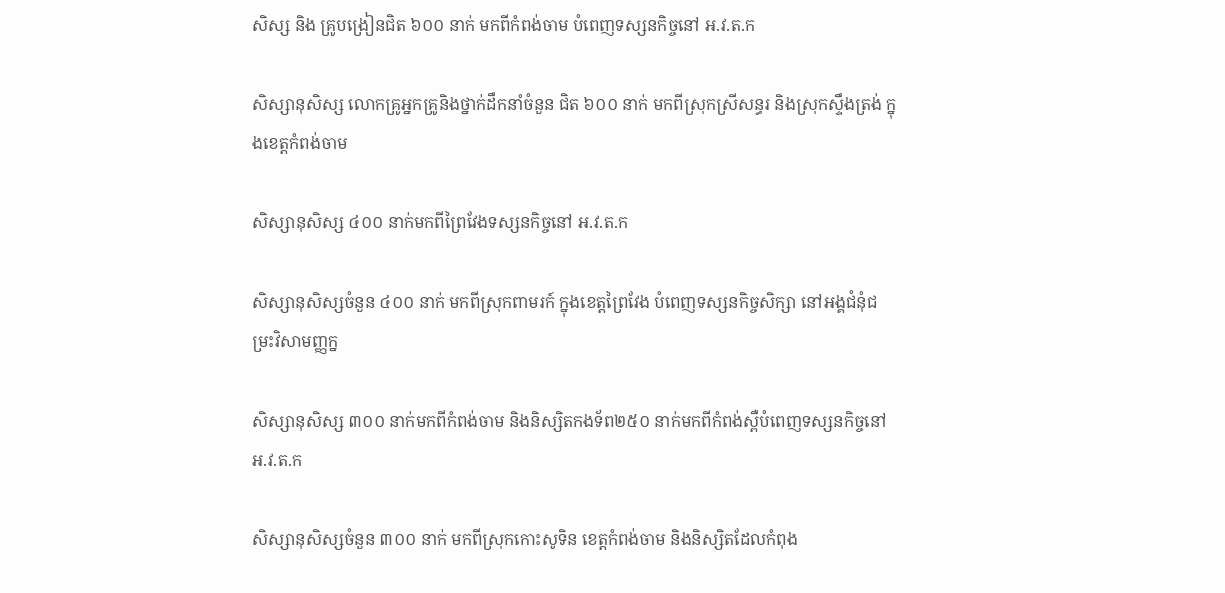សិស្ស និង គ្រូបង្រៀនជិត ៦០០ នាក់ មកពីកំពង់ចាម បំពេញទស្សនកិច្ចនៅ អ.វ.ត.ក

សិស្សានុសិស្ស លោកគ្រូអ្នកគ្រូនិងថ្នាក់ដឹកនាំចំនួន ជិត ៦០០ នាក់ មកពីស្រុកស្រីសន្ធរ និងស្រុកស្ទឹងត្រង់ ក្នុងខេត្តកំពង់ចាម

សិស្សានុសិស្ស ៤០០ នាក់មកពីព្រៃវែងទស្សនកិច្ចនៅ អ.វ.ត.ក

សិស្សានុសិស្សចំនួន ៤០០ នាក់ មកពីស្រុកពាមរក៍ ក្នុងខេត្តព្រៃវែង បំពេញទស្សនកិច្ចសិក្សា នៅអង្គជំនុំជម្រះវិសាមញ្ញក្ន

សិស្សានុសិស្ស ៣០០ នាក់មកពីកំពង់ចាម និងនិស្សិតកងទ័ព២៥០ នាក់មកពីកំពង់ស្ពឺបំពេញទស្សនកិច្ចនៅ អ.វ.ត.ក

សិស្សានុសិស្សចំនួន ៣០០ នាក់ មកពីស្រុកកោះសូទិន ខេត្តកំពង់ចាម និងនិស្សិតដែលកំពុង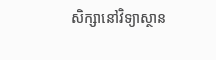សិក្សានៅវិទ្យាស្ថាន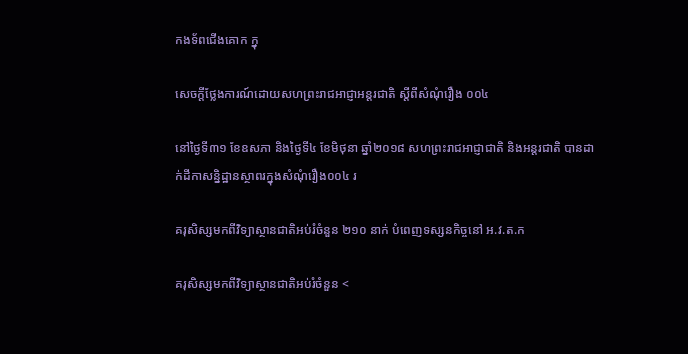កងទ័ពជើងគោក ក្នុ

សេចក្តីថ្លែងការណ៍ដោយសហព្រះរាជអាជ្ញាអន្តរជាតិ ស្តីពីសំណុំរឿង ០០៤

នៅថ្ងៃទី៣១ ខែឧសភា និងថ្ងៃទី៤ ខែមិថុនា ឆ្នាំ២០១៨ សហព្រះរាជអាជ្ញាជាតិ និងអន្តរជាតិ បានដាក់ដីកាសន្និដ្ឋានស្ថាពរក្នុងសំណុំរឿង០០៤ រ

គរុសិស្សមកពីវិទ្យាស្ថានជាតិអប់រំចំនួន ២១០ នាក់ បំពេញទស្សនកិច្ចនៅ អ.វ.ត.ក

គរុសិស្សមកពីវិទ្យាស្ថានជាតិអប់រំចំនួន <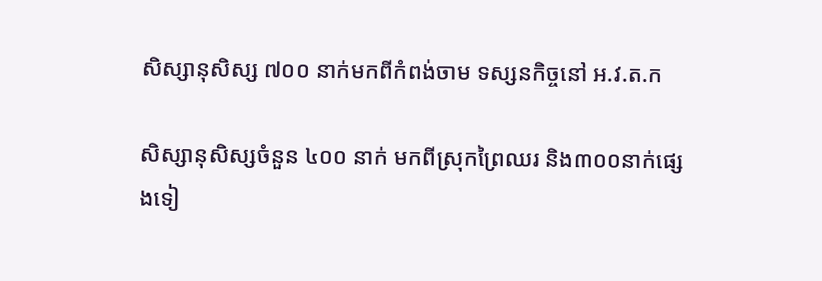សិស្សានុសិស្ស ៧០០ នាក់មកពីកំពង់ចាម ទស្សនកិច្ចនៅ អ.វ.ត.ក

សិស្សានុសិស្សចំនួន ៤០០ នាក់ មកពីស្រុកព្រៃឈរ និង៣០០នាក់ផ្សេងទៀ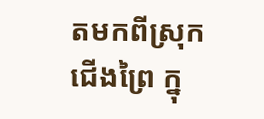តមកពីស្រុកជើងព្រៃ ក្នុ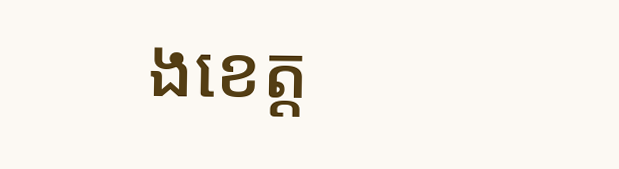ងខេត្ត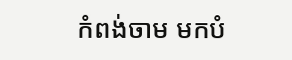កំពង់ចាម មកបំ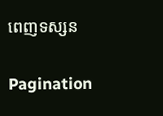ពេញទស្សន

Pagination